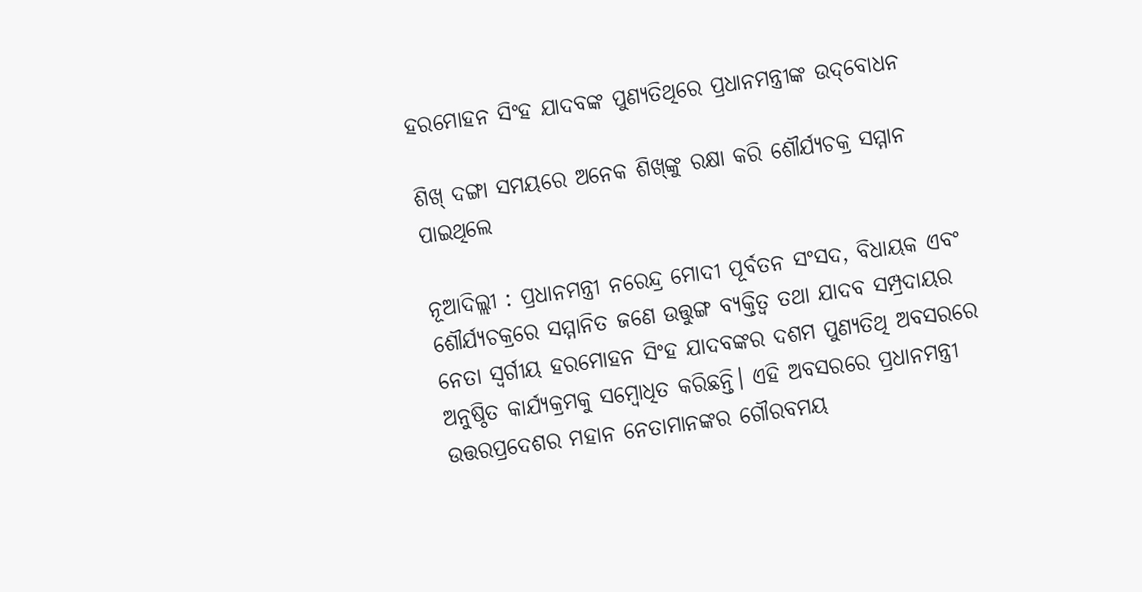ହରମୋହନ ସିଂହ ଯାଦବଙ୍କ ପୁଣ୍ୟତିଥିରେ ପ୍ରଧାନମନ୍ତ୍ରୀଙ୍କ ଉଦ୍‌ବୋଧନ

ଶିଖ୍ ଦଙ୍ଗା ସମୟରେ ଅନେକ ଶିଖ୍‌ଙ୍କୁ ରକ୍ଷା କରି ଶୌର୍ଯ୍ୟଚକ୍ର ସମ୍ମାନ ପାଇଥିଲେ

ନୂଆଦିଲ୍ଲୀ : ପ୍ରଧାନମନ୍ତ୍ରୀ ନରେନ୍ଦ୍ର ମୋଦୀ ପୂର୍ବତନ ସଂସଦ, ବିଧାୟକ ଏବଂ ଶୌର୍ଯ୍ୟଚକ୍ରରେ ସମ୍ମାନିତ ଜଣେ ଉତ୍ତୁଙ୍ଗ ବ୍ୟକ୍ତିତ୍ୱ ତଥା ଯାଦବ ସମ୍ପ୍ରଦାୟର ନେତା ସ୍ୱର୍ଗୀୟ ହରମୋହନ ସିଂହ ଯାଦବଙ୍କର ଦଶମ ପୁଣ୍ୟତିଥି ଅବସରରେ ଅନୁଷ୍ଠିତ କାର୍ଯ୍ୟକ୍ରମକୁ ସମ୍ବୋଧିତ କରିଛନ୍ତି। ଏହି ଅବସରରେ ପ୍ରଧାନମନ୍ତ୍ରୀ ଉତ୍ତରପ୍ରଦେଶର ମହାନ ନେତାମାନଙ୍କର ଗୌରବମୟ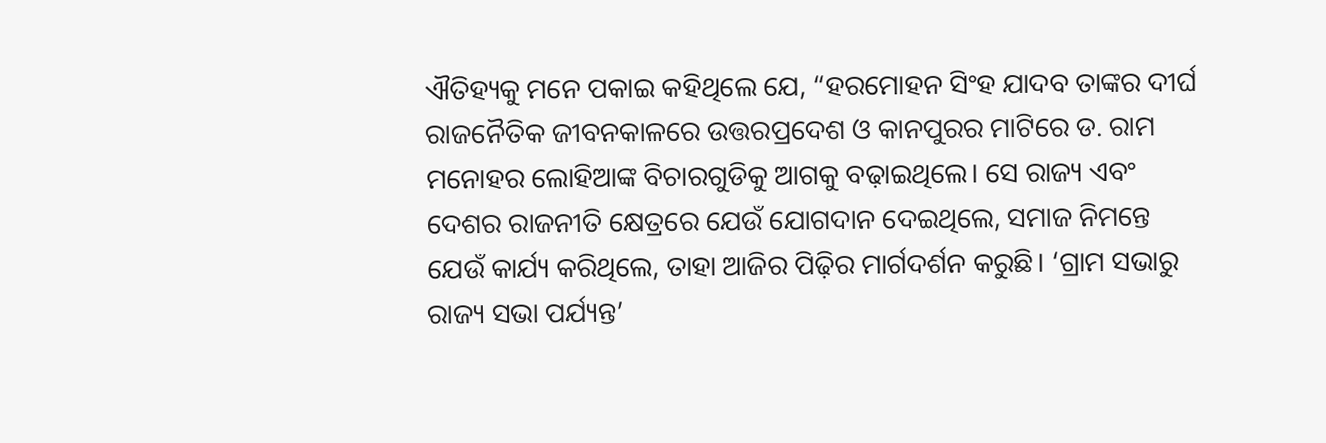ଐତିହ୍ୟକୁ ମନେ ପକାଇ କହିଥିଲେ ଯେ, “ହରମୋହନ ସିଂହ ଯାଦବ ତାଙ୍କର ଦୀର୍ଘ ରାଜନୈତିକ ଜୀବନକାଳରେ ଉତ୍ତରପ୍ରଦେଶ ଓ କାନପୁରର ମାଟିରେ ଡ. ରାମ ମନୋହର ଲୋହିଆଙ୍କ ବିଚାରଗୁଡିକୁ ଆଗକୁ ବଢ଼ାଇଥିଲେ। ସେ ରାଜ୍ୟ ଏବଂ ଦେଶର ରାଜନୀତି କ୍ଷେତ୍ରରେ ଯେଉଁ ଯୋଗଦାନ ଦେଇଥିଲେ, ସମାଜ ନିମନ୍ତେ ଯେଉଁ କାର୍ଯ୍ୟ କରିଥିଲେ, ତାହା ଆଜିର ପିଢ଼ିର ମାର୍ଗଦର୍ଶନ କରୁଛି। ‘ଗ୍ରାମ ସଭାରୁ ରାଜ୍ୟ ସଭା ପର୍ଯ୍ୟନ୍ତ’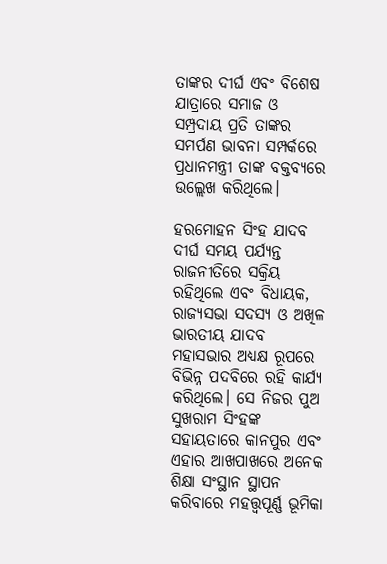ତାଙ୍କର ଦୀର୍ଘ ଏବଂ ବିଶେଷ ଯାତ୍ରାରେ ସମାଜ ଓ ସମ୍ପ୍ରଦାୟ ପ୍ରତି ତାଙ୍କର ସମର୍ପଣ ଭାବନା ସମ୍ପର୍କରେ ପ୍ରଧାନମନ୍ତ୍ରୀ ତାଙ୍କ ବକ୍ତବ୍ୟରେ ଉଲ୍ଲେଖ କରିଥିଲେ।

ହରମୋହନ ସିଂହ ଯାଦବ ଦୀର୍ଘ ସମୟ ପର୍ଯ୍ୟନ୍ତ ରାଜନୀତିରେ ସକ୍ରିୟ ରହିଥିଲେ ଏବଂ ବିଧାୟକ, ରାଜ୍ୟସଭା ସଦସ୍ୟ ଓ ଅଖିଳ ଭାରତୀୟ ଯାଦବ ମହାସଭାର ଅଧ୍ୟକ୍ଷ ରୂପରେ ବିଭିନ୍ନ ପଦବିରେ ରହି କାର୍ଯ୍ୟ କରିଥିଲେ। ସେ ନିଜର ପୁଅ ସୁଖରାମ ସିଂହଙ୍କ ସହାୟତାରେ କାନପୁର ଏବଂ ଏହାର ଆଖପାଖରେ ଅନେକ ଶିକ୍ଷା ସଂସ୍ଥାନ ସ୍ଥାପନ କରିବାରେ ମହତ୍ତ୍ବପୂର୍ଣ୍ଣ ଭୂମିକା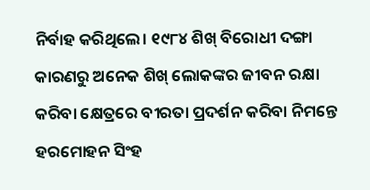ନିର୍ବାହ କରିଥିଲେ। ୧୯୮୪ ଶିଖ୍ ବିରୋଧୀ ଦଙ୍ଗା କାରଣରୁ ଅନେକ ଶିଖ୍ ଲୋକଙ୍କର ଜୀବନ ରକ୍ଷା କରିବା କ୍ଷେତ୍ରରେ ବୀରତା ପ୍ରଦର୍ଶନ କରିବା ନିମନ୍ତେ ହରମୋହନ ସିଂହ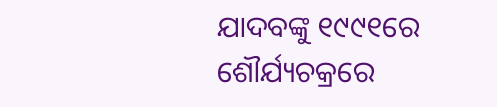ଯାଦବଙ୍କୁ ୧୯୯୧ରେ ଶୌର୍ଯ୍ୟଚକ୍ରରେ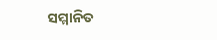ସମ୍ମାନିତ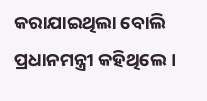କରାଯାଇଥିଲା ବୋଲି ପ୍ରଧାନମନ୍ତ୍ରୀ କହିଥିଲେ।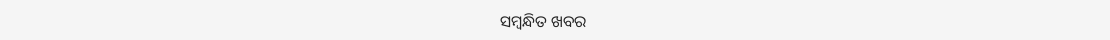ସମ୍ବନ୍ଧିତ ଖବର